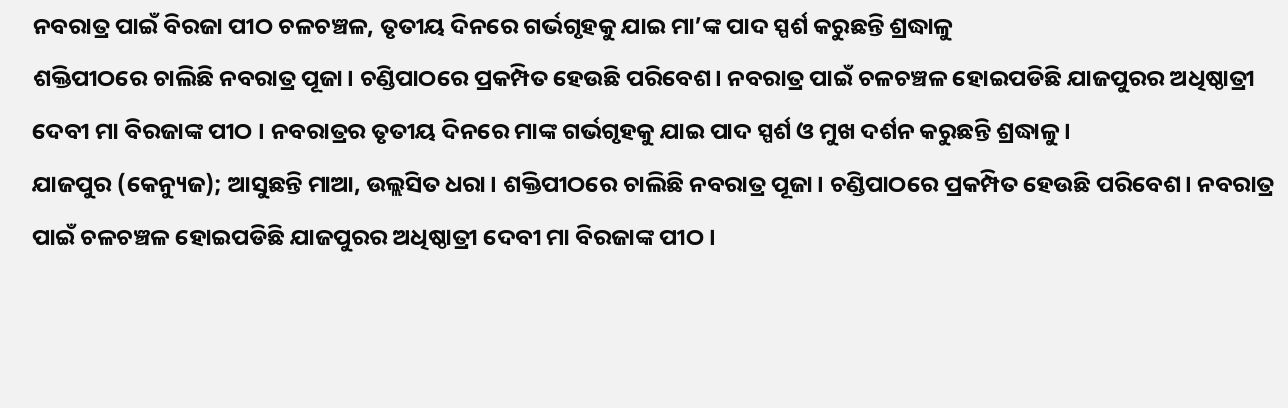ନବରାତ୍ର ପାଇଁ ବିରଜା ପୀଠ ଚଳଚଞ୍ଚଳ, ତୃତୀୟ ଦିନରେ ଗର୍ଭଗୃହକୁ ଯାଇ ମା’ଙ୍କ ପାଦ ସ୍ପର୍ଶ କରୁଛନ୍ତି ଶ୍ରଦ୍ଧାଳୁ
ଶକ୍ତିପୀଠରେ ଚାଲିଛି ନବରାତ୍ର ପୂଜା। ଚଣ୍ଡିପାଠରେ ପ୍ରକମ୍ପିତ ହେଉଛି ପରିବେଶ। ନବରାତ୍ର ପାଇଁ ଚଳଚଞ୍ଚଳ ହୋଇପଡିଛି ଯାଜପୁରର ଅଧିଷ୍ଠାତ୍ରୀ ଦେବୀ ମା ବିରଜାଙ୍କ ପୀଠ । ନବରାତ୍ରର ତୃତୀୟ ଦିନରେ ମାଙ୍କ ଗର୍ଭଗୃହକୁ ଯାଇ ପାଦ ସ୍ପର୍ଶ ଓ ମୁଖ ଦର୍ଶନ କରୁଛନ୍ତି ଶ୍ରଦ୍ଧାଳୁ।
ଯାଜପୁର (କେନ୍ୟୁଜ); ଆସୁଛନ୍ତି ମାଆ, ଉଲ୍ଲସିତ ଧରା। ଶକ୍ତିପୀଠରେ ଚାଲିଛି ନବରାତ୍ର ପୂଜା। ଚଣ୍ଡିପାଠରେ ପ୍ରକମ୍ପିତ ହେଉଛି ପରିବେଶ। ନବରାତ୍ର ପାଇଁ ଚଳଚଞ୍ଚଳ ହୋଇପଡିଛି ଯାଜପୁରର ଅଧିଷ୍ଠାତ୍ରୀ ଦେବୀ ମା ବିରଜାଙ୍କ ପୀଠ ।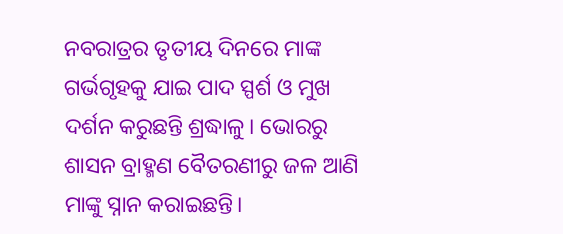ନବରାତ୍ରର ତୃତୀୟ ଦିନରେ ମାଙ୍କ ଗର୍ଭଗୃହକୁ ଯାଇ ପାଦ ସ୍ପର୍ଶ ଓ ମୁଖ ଦର୍ଶନ କରୁଛନ୍ତି ଶ୍ରଦ୍ଧାଳୁ। ଭୋରରୁ ଶାସନ ବ୍ରାହ୍ମଣ ବୈତରଣୀରୁ ଜଳ ଆଣି ମାଙ୍କୁ ସ୍ନାନ କରାଇଛନ୍ତି।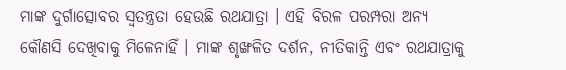ମାଙ୍କ ଦୁର୍ଗାତ୍ସୋବର ସ୍ବତନ୍ତ୍ରତା ହେଉଛି ରଥଯାତ୍ରା । ଏହି ବିରଳ ପରମ୍ପରା ଅନ୍ୟ କୌଣସି ଦେଖିବାକୁ ମିଳେନାହିଁ । ମାଙ୍କ ଶୃଙ୍ଖଳିତ ଦର୍ଶନ, ନୀତିକାନ୍ତି ଏବଂ ରଥଯାତ୍ରାକୁ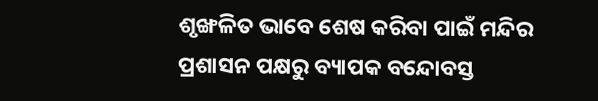ଶୃଙ୍ଖଳିତ ଭାବେ ଶେଷ କରିବା ପାଇଁ ମନ୍ଦିର ପ୍ରଶାସନ ପକ୍ଷରୁ ବ୍ୟାପକ ବନ୍ଦୋବସ୍ତ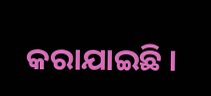କରାଯାଇଛି ।